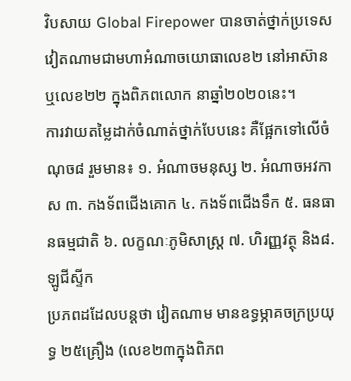វិបសាយ Global Firepower បានចាត់ថ្នាក់ប្រទេសវៀតណាមជាមហាអំណាចយោធាលេខ២ នៅអាស៊ាន ឬលេខ២២ ក្នុងពិភពលោក នាឆ្នាំ២០២០នេះ។
ការវាយតម្លៃដាក់ចំណាត់ថ្នាក់បែបនេះ គឺផ្អែកទៅលើចំណុច៨ រួមមាន៖ ១. អំណាចមនុស្ស ២. អំណាចអវកាស ៣. កងទ័ពជើងគោក ៤. កងទ័ពជើងទឹក ៥. ធនធានធម្មជាតិ ៦. លក្ខណៈភូមិសាស្រ្ត ៧. ហិរញ្ញវត្ថុ និង៨. ឡូជីស្ទីក
ប្រភពដដែលបន្តថា វៀតណាម មានឧទ្ធម្ភាគចក្រប្រយុទ្ធ ២៥គ្រឿង (លេខ២៣ក្នុងពិភព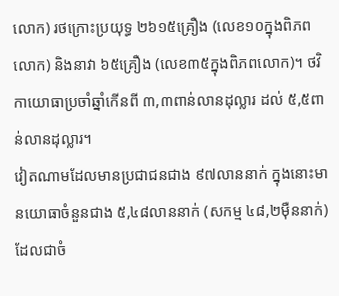លោក) រថក្រោះប្រយុទ្ធ ២៦១៥គ្រឿង (លេខ១០ក្នុងពិភពលោក) និងនាវា ៦៥គ្រឿង (លេខ៣៥ក្នុងពិភពលោក)។ ថវិកាយោធាប្រចាំឆ្នាំកើនពី ៣,៣ពាន់លានដុល្លារ ដល់ ៥,៥ពាន់លានដុល្លារ។
វៀតណាមដែលមានប្រជាជនជាង ៩៧លាននាក់ ក្នុងនោះមានយោធាចំនួនជាង ៥,៤៨លាននាក់ (សកម្ម ៤៨,២ម៉ឺននាក់) ដែលជាចំ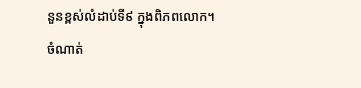នួនខ្ពស់លំដាប់ទី៩ ក្នុងពិភពលោក។
ចំណាត់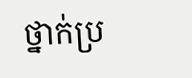ថ្នាក់ប្រ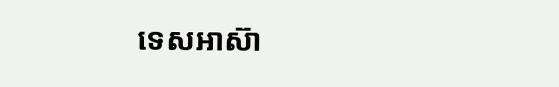ទេសអាស៊ា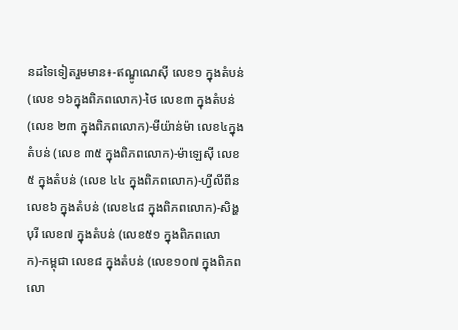នដទៃទៀតរួមមាន៖-ឥណ្ឌូណេស៊ី លេខ១ ក្នុងតំបន់ (លេខ ១៦ក្នុងពិភពលោក)-ថៃ លេខ៣ ក្នុងតំបន់ (លេខ ២៣ ក្នុងពិភពលោក)-មីយ៉ាន់ម៉ា លេខ៤ក្នុងតំបន់ (លេខ ៣៥ ក្នុងពិភពលោក)-ម៉ាឡេស៊ី លេខ៥ ក្នុងតំបន់ (លេខ ៤៤ ក្នុងពិភពលោក)-ហ្វីលីពីន លេខ៦ ក្នុងតំបន់ (លេខ៤៨ ក្នុងពិភពលោក)-សិង្ហបុរី លេខ៧ ក្នុងតំបន់ (លេខ៥១ ក្នុងពិភពលោក)-កម្ពុជា លេខ៨ ក្នុងតំបន់ (លេខ១០៧ ក្នុងពិភពលោ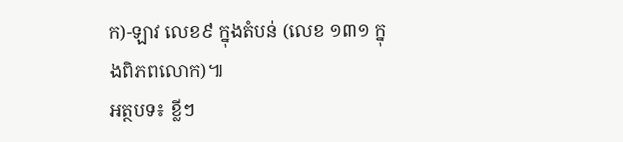ក)-ឡាវ លេខ៩ ក្នុងតំបន់ (លេខ ១៣១ ក្នុងពិភពលោក)៕
អត្ថបទ៖ ខ្លីៗ